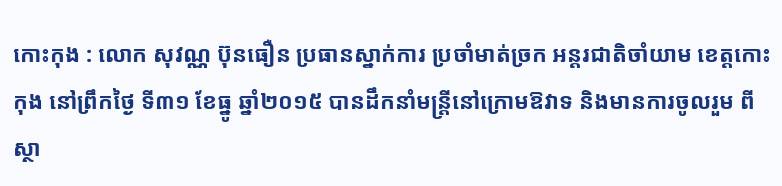កោះកុង : លោក សុវណ្ណ ប៊ុនធឿន ប្រធានស្នាក់ការ ប្រចាំមាត់ច្រក អន្តរជាតិចាំយាម ខេត្តកោះកុង នៅព្រឹកថ្ងៃ ទី៣១ ខែធ្នូ ឆ្នាំ២០១៥ បានដឹកនាំមន្រ្តីនៅក្រោមឱវាទ និងមានការចូលរួម ពីស្ថា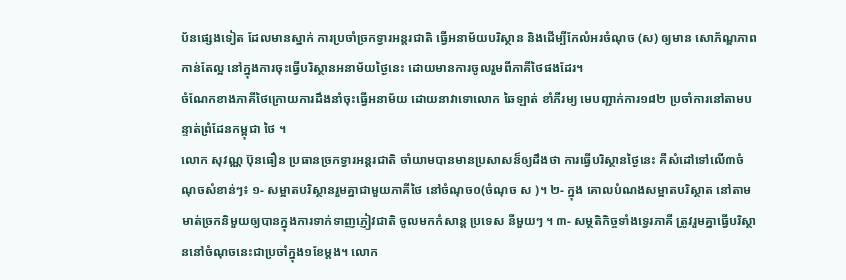ប័នផ្សេងទៀត ដែលមានស្នាក់ ការប្រចាំច្រកទ្វារអន្តរជាតិ ធ្វើអនាម័យបរិស្ថាន និងដើម្បីកែលំអរចំណុច (ស) ឲ្យមាន សោភ័ណ្ឌភាព កាន់តែល្អ នៅក្នុងការចុះធ្វើបរិស្ថានអនាម័យថ្ងៃនេះ ដោយមានការចូលរួមពីភាគីថៃផងដែរ។
ចំណែកខាងភាគីថៃក្រោយការដឹងនាំចុះធ្វើអនាម័យ ដោយនាវាទោលោក ឆៃឡាត់ ខាំភីរម្យ មេបញ្ជាក់ការ១៨២ ប្រចាំការនៅតាមបន្ទាត់ព្រំដែនកម្ពុជា ថៃ ។
លោក សុវណ្ណ ប៊ុនធឿន ប្រធានច្រកទ្វារអន្តរជាតិ ចាំយាមបានមានប្រសាសន៏ឲ្យដឹងថា ការធ្វើបរិស្ថានថ្ងៃនេះ គឺសំដៅទៅលើ៣ចំណុចសំខាន់ៗ៖ ១- សម្អាតបរិស្ថានរួមគ្នាជាមួយភាគីថៃ នៅចំណុច០(ចំណុច ស )។ ២- ក្នុង គោលបំណងសម្អាតបរិស្ថាត នៅតាមមាត់ច្រកនិមួយឲ្យបានក្នុងការទាក់ទាញភ្ញៀវជាតិ ចូលមកកំសាន្ត ប្រទេស នីមួយៗ ។ ៣- សម្ថតិកិច្ចទាំងទ្វេរភាគី ត្រូវរួមគ្នាធ្វើបរិស្ថាននៅចំណុចនេះជាប្រចាំក្នុង១ខែម្តង។ លោក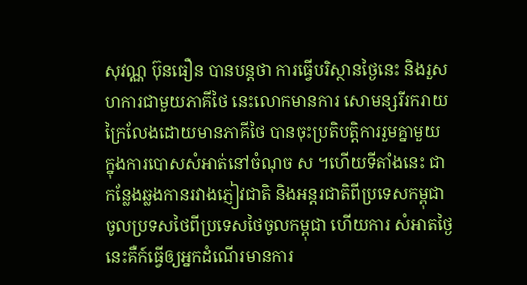សុវណ្ណ ប៊ុនធឿន បានបន្តថា ការធ្វើបរិស្ថានថ្ងៃនេះ និងរួសហការជាមួយភាគីថៃ នេះលោកមានការ សោមន្សរីរករាយ ក្រៃលែងដោយមានភាគីថៃ បានចុះប្រតិបត្តិការរួមគ្នាមួយ ក្នុងការបោសសំអាត់នៅចំណុច ស ។ហើយទីតាំងនេះ ជាកន្លែងឆ្លងកានរវាងភ្ញៀវជាតិ និងអន្តរជាតិពីប្រទេសកម្ពុជាចូលប្រទសថៃពីប្រទេសថៃចូលកម្ពុជា ហើយការ សំអាតថ្ងៃនេះគឺក៍ធ្វើឲ្យអ្នកដំណើរមានការ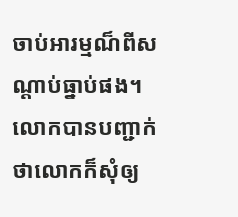ចាប់អារម្មណ៏ពីសណ្តាប់ធ្នាប់ផង។
លោកបានបញ្ជាក់ថាលោកក៏សុំឲ្យ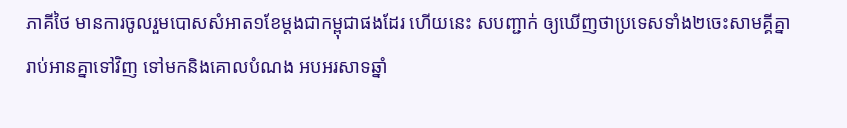ភាគីថៃ មានការចូលរួមបោសសំអាត១ខែម្តងជាកម្ពុជាផងដែរ ហើយនេះ សបញ្ជាក់ ឲ្យឃើញថាប្រទេសទាំង២ចេះសាមគ្គីគ្នារាប់អានគ្នាទៅវិញ ទៅមកនិងគោលបំណង អបអរសាទឆ្នាំ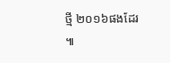ថ្មី ២០១៦ផងដែរ ៕